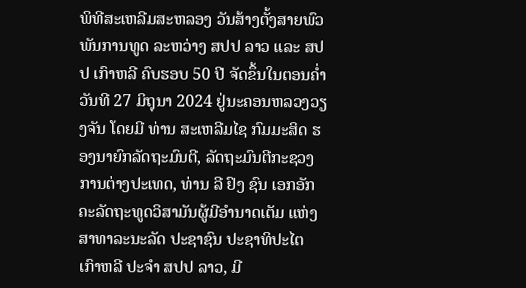ພິທີສະເຫລີມສະຫລອງ ວັນສ້າງຕັ້ງສາຍພົວພັນການທູດ ລະຫວ່າງ ສປປ ລາວ ແລະ ສປປ ເກົາຫລີ ຄົບຮອບ 50 ປີ ຈັດຂຶ້ນໃນຕອນຄໍ່າວັນທີ 27 ມິຖຸນາ 2024 ຢູ່ນະຄອນຫລວງວຽງຈັນ ໂດຍມີ ທ່ານ ສະເຫລີມໄຊ ກົມມະສິດ ຮອງນາຍົກລັດຖະມົນຕີ, ລັດຖະມົນຕີກະຊວງການຕ່າງປະເທດ, ທ່ານ ລີ ຢົງ ຊົນ ເອກອັກຄະລັດຖະທູດວິສາມັນຜູ້ມີອຳນາດເຕັມ ແຫ່ງ ສາທາລະນະລັດ ປະຊາຊົນ ປະຊາທິປະໄຕ ເກົາຫລີ ປະຈຳ ສປປ ລາວ, ມີ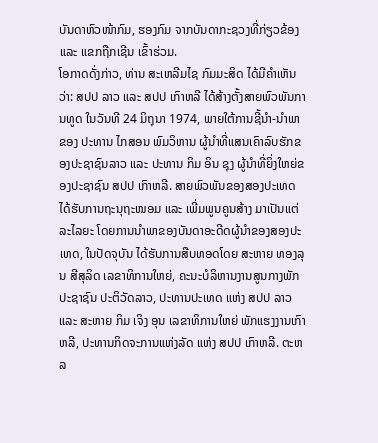ບັນດາຫົວໜ້າກົມ, ຮອງກົມ ຈາກບັນດາກະຊວງທີ່ກ່ຽວຂ້ອງ ແລະ ແຂກຖືກເຊີນ ເຂົ້າຮ່ວມ.
ໂອກາດດັ່ງກ່າວ, ທ່ານ ສະເຫລີມໄຊ ກົມມະສິດ ໄດ້ມີຄຳເຫັນວ່າ: ສປປ ລາວ ແລະ ສປປ ເກົາຫລີ ໄດ້ສ້າງຕັ້ງສາຍພົວພັນການທູດ ໃນວັນທີ 24 ມິຖຸນາ 1974, ພາຍໃຕ້ການຊີ້ນຳ-ນຳພາ ຂອງ ປະທານ ໄກສອນ ພົມວິຫານ ຜູ້ນຳທີ່ແສນເຄົາລົບຮັກຂອງປະຊາຊົນລາວ ແລະ ປະທານ ກິມ ອິນ ຊຸງ ຜູ້ນຳທີ່ຍິ່ງໃຫຍ່ຂອງປະຊາຊົນ ສປປ ເກົາຫລີ. ສາຍພົວພັນຂອງສອງປະເທດ ໄດ້ຮັບການຖະນຸຖະໜອມ ແລະ ເພີ່ມພູນຄູນສ້າງ ມາເປັນແຕ່ລະໄລຍະ ໂດຍການນໍາພາຂອງບັນດາອະດີດຜູ້ນຳຂອງສອງປະເທດ, ໃນປັດຈຸບັນ ໄດ້ຮັບການສືບທອດໂດຍ ສະຫາຍ ທອງລຸນ ສີສຸລິດ ເລຂາທິການໃຫຍ່, ຄະນະບໍລິຫານງານສູນກາງພັກ ປະຊາຊົນ ປະຕິວັດລາວ, ປະທານປະເທດ ແຫ່ງ ສປປ ລາວ ແລະ ສະຫາຍ ກິມ ເຈິງ ອຸນ ເລຂາທິການໃຫຍ່ ພັກແຮງງານເກົາຫລີ, ປະທານກິດຈະການແຫ່ງລັດ ແຫ່ງ ສປປ ເກົາຫລີ. ຕະຫລ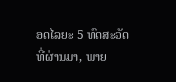ອດໄລຍະ 5 ທົດສະວັດ ທີ່ຜ່ານມາ, ພາຍ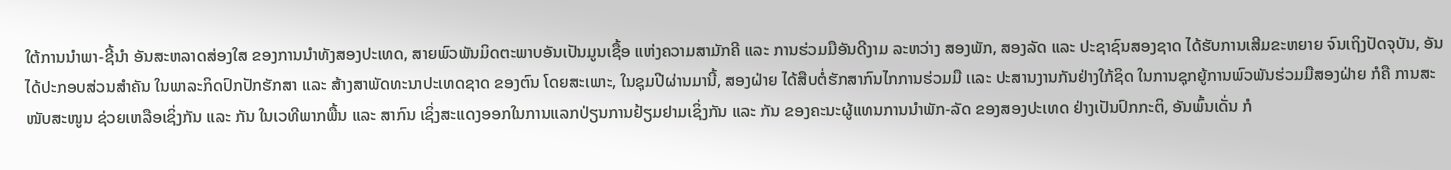ໃຕ້ການນຳພາ-ຊີ້ນຳ ອັນສະຫລາດສ່ອງໃສ ຂອງການນຳທັງສອງປະເທດ, ສາຍພົວພັນມິດຕະພາບອັນເປັນມູນເຊື້ອ ແຫ່ງຄວາມສາມັກຄີ ແລະ ການຮ່ວມມືອັນດີງາມ ລະຫວ່າງ ສອງພັກ, ສອງລັດ ແລະ ປະຊາຊົນສອງຊາດ ໄດ້ຮັບການເສີມຂະຫຍາຍ ຈົນເຖິງປັດຈຸບັນ, ອັນໄດ້ປະກອບສ່ວນສໍາຄັນ ໃນພາລະກິດປົກປັກຮັກສາ ເເລະ ສ້າງສາພັດທະນາປະເທດຊາດ ຂອງຕົນ ໂດຍສະເພາະ, ໃນຊຸມປີຜ່ານມານີ້, ສອງຝ່າຍ ໄດ້ສືບຕໍ່ຮັກສາກົນໄກການຮ່ວມມື ເເລະ ປະສານງານກັນຢ່າງໃກ້ຊິດ ໃນການຊຸກຍູ້ການພົວພັນຮ່ວມມືສອງຝ່າຍ ກໍຄື ການສະໜັບສະໜູນ ຊ່ວຍເຫລືອເຊິ່ງກັນ ແລະ ກັນ ໃນເວທີພາກພື້ນ ແລະ ສາກົນ ເຊິ່ງສະແດງອອກໃນການແລກປ່ຽນການຢ້ຽມຢາມເຊິ່ງກັນ ແລະ ກັນ ຂອງຄະນະຜູ້ແທນການນຳພັກ-ລັດ ຂອງສອງປະເທດ ຢ່າງເປັນປົກກະຕິ, ອັນພົ້ນເດັ່ນ ກໍ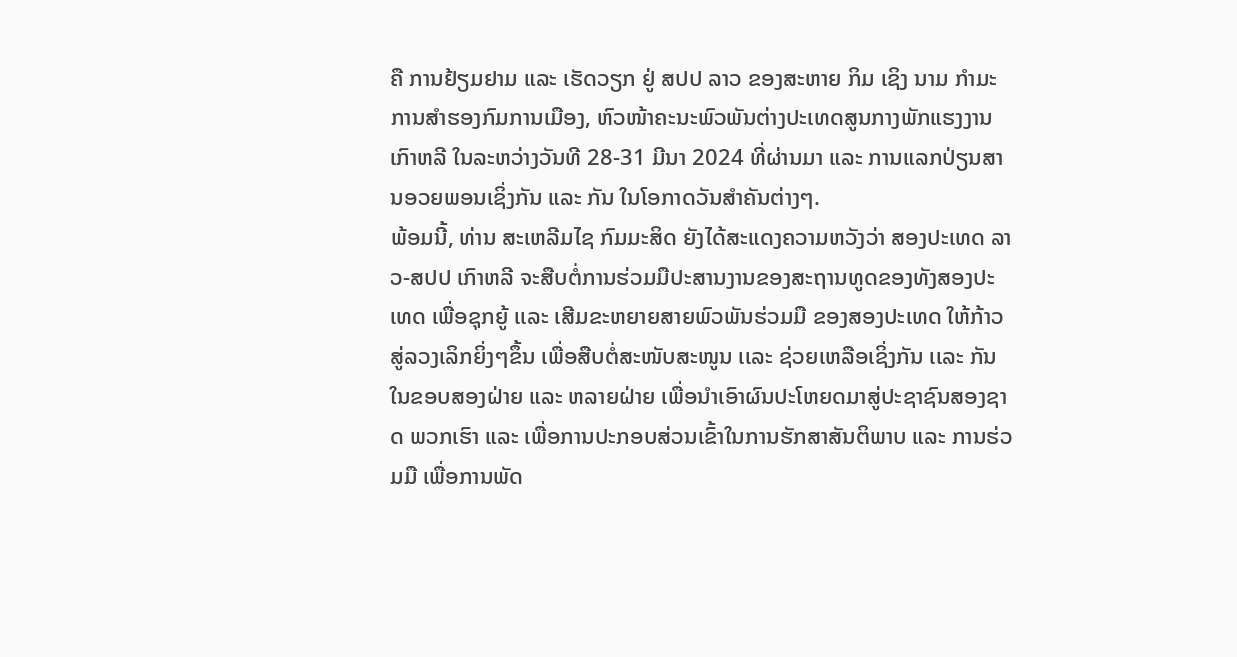ຄື ການຢ້ຽມຢາມ ແລະ ເຮັດວຽກ ຢູ່ ສປປ ລາວ ຂອງສະຫາຍ ກິມ ເຊິງ ນາມ ກໍາມະການສໍາຮອງກົມການເມືອງ, ຫົວໜ້າຄະນະພົວພັນຕ່າງປະເທດສູນກາງພັກແຮງງານ ເກົາຫລີ ໃນລະຫວ່າງວັນທີ 28-31 ມີນາ 2024 ທີ່ຜ່ານມາ ແລະ ການແລກປ່ຽນສານອວຍພອນເຊິ່ງກັນ ແລະ ກັນ ໃນໂອກາດວັນສໍາຄັນຕ່າງໆ.
ພ້ອມນີ້, ທ່ານ ສະເຫລີມໄຊ ກົມມະສິດ ຍັງໄດ້ສະແດງຄວາມຫວັງວ່າ ສອງປະເທດ ລາວ-ສປປ ເກົາຫລີ ຈະສືບຕໍ່ການຮ່ວມມືປະສານງານຂອງສະຖານທູດຂອງທັງສອງປະເທດ ເພື່ອຊຸກຍູ້ ເເລະ ເສີມຂະຫຍາຍສາຍພົວພັນຮ່ວມມື ຂອງສອງປະເທດ ໃຫ້ກ້າວສູ່ລວງເລິກຍິ່ງໆຂຶ້ນ ເພື່ອສືບຕໍ່ສະໜັບສະໜູນ ເເລະ ຊ່ວຍເຫລືອເຊິ່ງກັນ ເເລະ ກັນ ໃນຂອບສອງຝ່າຍ ແລະ ຫລາຍຝ່າຍ ເພື່ອນໍາເອົາຜົນປະໂຫຍດມາສູ່ປະຊາຊົນສອງຊາດ ພວກເຮົາ ແລະ ເພື່ອການປະກອບສ່ວນເຂົ້າໃນການຮັກສາສັນຕິພາບ ແລະ ການຮ່ວມມື ເພື່ອການພັດ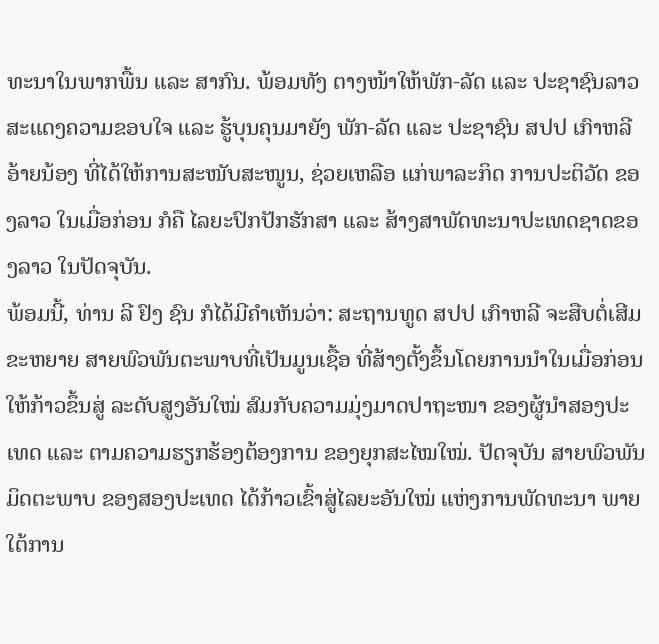ທະນາໃນພາກພື້ນ ແລະ ສາກົນ. ພ້ອມທັງ ຕາງໜ້າໃຫ້ພັກ-ລັດ ແລະ ປະຊາຊົນລາວ ສະແດງຄວາມຂອບໃຈ ແລະ ຮູ້ບຸນຄຸນມາຍັງ ພັກ-ລັດ ແລະ ປະຊາຊົນ ສປປ ເກົາຫລີ ອ້າຍນ້ອງ ທີ່ໄດ້ໃຫ້ການສະໜັບສະໜູນ, ຊ່ວຍເຫລືອ ແກ່ພາລະກິດ ການປະຕິວັດ ຂອງລາວ ໃນເມື່ອກ່ອນ ກໍຄື ໄລຍະປົກປັກຮັກສາ ແລະ ສ້າງສາພັດທະນາປະເທດຊາດຂອງລາວ ໃນປັດຈຸບັນ.
ພ້ອມນີ້, ທ່ານ ລີ ຢົງ ຊົນ ກໍໄດ້ມີຄຳເຫັນວ່າ: ສະຖານທູດ ສປປ ເກົາຫລີ ຈະສືບຕໍ່ເສີມຂະຫຍາຍ ສາຍພົວພັນຕະພາບທີ່ເປັນມູນເຊື້ອ ທີ່ສ້າງຕັ້ງຂຶ້ນໂດຍການນຳໃນເມື່ອກ່ອນ ໃຫ້ກ້າວຂຶ້ນສູ່ ລະດັບສູງອັນໃໝ່ ສົມກັບຄວາມມຸ່ງມາດປາຖະໜາ ຂອງຜູ້ນຳສອງປະເທດ ແລະ ຕາມຄວາມຮຽກຮ້ອງຕ້ອງການ ຂອງຍຸກສະໄໝໃໝ່. ປັດຈຸບັນ ສາຍພົວພັນມິດຕະພາບ ຂອງສອງປະເທດ ໄດ້ກ້າວເຂົ້າສູ່ໄລຍະອັນໃໝ່ ແຫ່ງການພັດທະນາ ພາຍໃຕ້ການ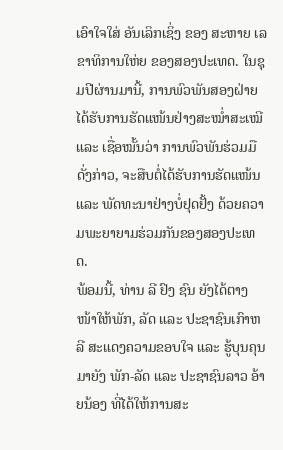ເອົາໃຈໃສ່ ອັນເລິກເຊິ່ງ ຂອງ ສະຫາຍ ເລຂາທິການໃຫ່ຍ ຂອງສອງປະເທດ. ໃນຊຸມປີຜ່ານມານີ້, ການພົວພັນສອງຝ່າຍ ໄດ້ຮັບການຮັດແໜ້ນຢ່າງສະໝໍ່າສະເໝີ ແລະ ເຊື່ອໝັ້ນວ່າ ການພົວພັນຮ່ວມມືດັ່ງກ່າວ, ຈະສືບຕໍ່ໄດ້ຮັບການຮັດແໜ້ນ ແລະ ພັດທະນາຢ່າງບໍ່ຢຸດຢັ້ງ ດ້ວຍຄວາມພະຍາຍາມຮ່ວມກັນຂອງສອງປະເທດ.
ພ້ອມນີ້, ທ່ານ ລີ ຢົງ ຊົນ ຍັງໄດ້ຕາງໜ້າໃຫ້ພັກ, ລັດ ແລະ ປະຊາຊົນເກົາຫລີ ສະແດງຄວາມຂອບໃຈ ແລະ ຮູ້ບຸນຄຸນມາຍັງ ພັກ-ລັດ ແລະ ປະຊາຊົນລາວ ອ້າຍນ້ອງ ທີ່ໄດ້ໃຫ້ການສະ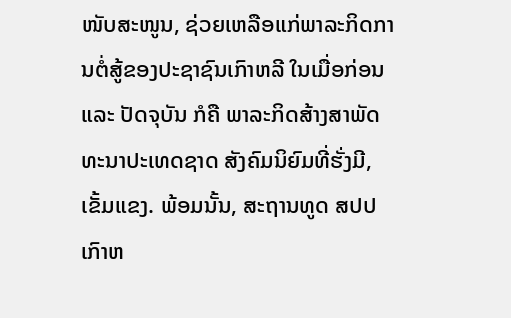ໜັບສະໜູນ, ຊ່ວຍເຫລືອແກ່ພາລະກິດການຕໍ່ສູ້ຂອງປະຊາຊົນເກົາຫລີ ໃນເມື່ອກ່ອນ ແລະ ປັດຈຸບັນ ກໍຄື ພາລະກິດສ້າງສາພັດທະນາປະເທດຊາດ ສັງຄົມນິຍົມທີ່ຮັ່ງມີ, ເຂັ້ມແຂງ. ພ້ອມນັ້ນ, ສະຖານທູດ ສປປ ເກົາຫ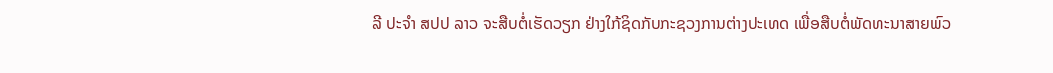ລີ ປະຈຳ ສປປ ລາວ ຈະສືບຕໍ່ເຮັດວຽກ ຢ່າງໃກ້ຊິດກັບກະຊວງການຕ່າງປະເທດ ເພື່ອສືບຕໍ່ພັດທະນາສາຍພົວ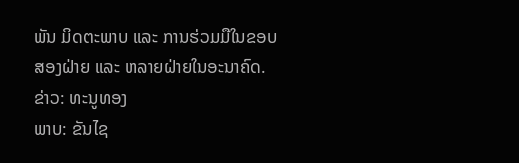ພັນ ມິດຕະພາບ ແລະ ການຮ່ວມມືໃນຂອບສອງຝ່າຍ ແລະ ຫລາຍຝ່າຍໃນອະນາຄົດ.
ຂ່າວ: ທະນູທອງ
ພາບ: ຂັນໄຊ